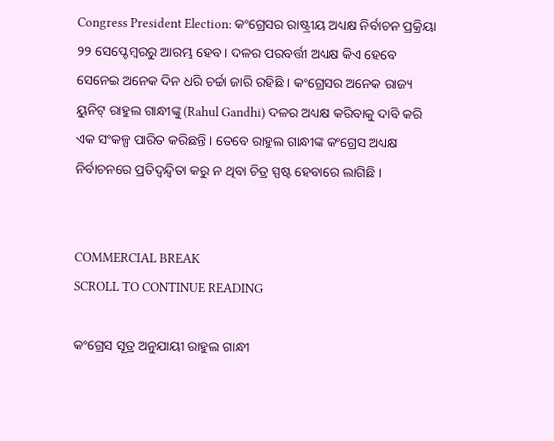Congress President Election: କଂଗ୍ରେସର ରାଷ୍ଟ୍ରୀୟ ଅଧ୍ୟକ୍ଷ ନିର୍ବାଚନ ପ୍ରକ୍ରିୟା ୨୨ ସେପ୍ଟେମ୍ବରରୁ ଆରମ୍ଭ ହେବ । ଦଳର ପରବର୍ତ୍ତୀ ଅଧ୍ୟକ୍ଷ କିଏ ହେବେ ସେନେଇ ଅନେକ ଦିନ ଧରି ଚର୍ଚ୍ଚା ଜାରି ରହିଛି । କଂଗ୍ରେସର ଅନେକ ରାଜ୍ୟ ୟୁନିଟ୍ ରାହୁଲ ଗାନ୍ଧୀଙ୍କୁ (Rahul Gandhi) ଦଳର ଅଧ୍ୟକ୍ଷ କରିବାକୁ ଦାବି କରି ଏକ ସଂକଳ୍ପ ପାରିତ କରିଛନ୍ତି । ତେବେ ରାହୁଲ ଗାନ୍ଧୀଙ୍କ କଂଗ୍ରେସ ଅଧ୍ୟକ୍ଷ ନିର୍ବାଚନରେ ପ୍ରତିଦ୍ୱନ୍ଦ୍ୱିତା କରୁ ନ ଥିବା ଚିତ୍ର ସ୍ପଷ୍ଟ ହେବାରେ ଲାଗିଛି ।


COMMERCIAL BREAK
SCROLL TO CONTINUE READING

କଂଗ୍ରେସ ସୂତ୍ର ଅନୁଯାୟୀ ରାହୁଲ ଗାନ୍ଧୀ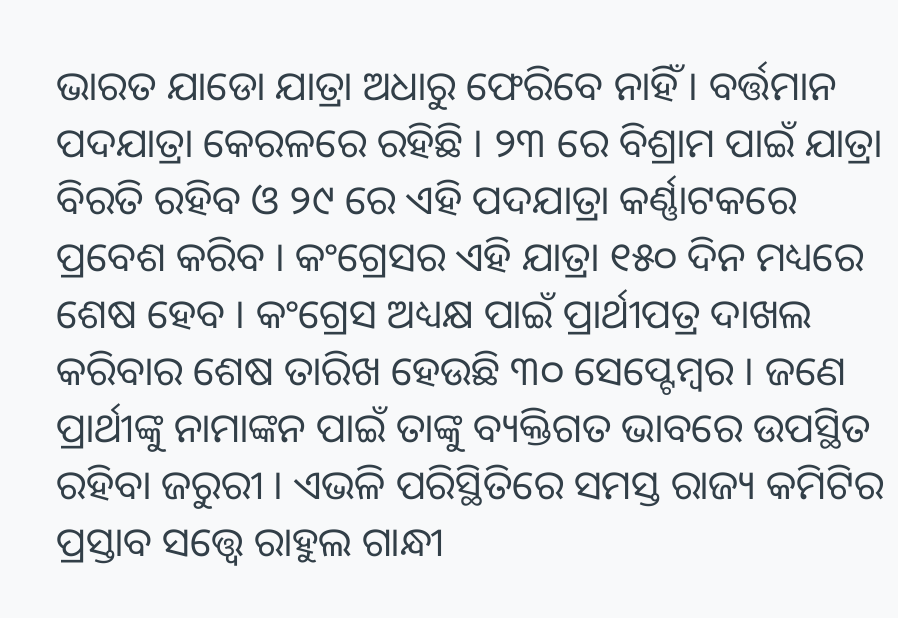ଭାରତ ଯାଡୋ ଯାତ୍ରା ଅଧାରୁ ଫେରିବେ ନାହିଁ । ବର୍ତ୍ତମାନ ପଦଯାତ୍ରା କେରଳରେ ରହିଛି । ୨୩ ରେ ବିଶ୍ରାମ ପାଇଁ ଯାତ୍ରା ବିରତି ରହିବ ଓ ୨୯ ରେ ଏହି ପଦଯାତ୍ରା କର୍ଣ୍ଣାଟକରେ ପ୍ରବେଶ କରିବ । କଂଗ୍ରେସର ଏହି ଯାତ୍ରା ୧୫୦ ଦିନ ମଧ୍ୟରେ ଶେଷ ହେବ । କଂଗ୍ରେସ ଅଧ୍ୟକ୍ଷ ପାଇଁ ପ୍ରାର୍ଥୀପତ୍ର ଦାଖଲ କରିବାର ଶେଷ ତାରିଖ ହେଉଛି ୩୦ ସେପ୍ଟେମ୍ବର । ଜଣେ ପ୍ରାର୍ଥୀଙ୍କୁ ନାମାଙ୍କନ ପାଇଁ ତାଙ୍କୁ ବ୍ୟକ୍ତିଗତ ଭାବରେ ଉପସ୍ଥିତ ରହିବା ଜରୁରୀ । ଏଭଳି ପରିସ୍ଥିତିରେ ସମସ୍ତ ରାଜ୍ୟ କମିଟିର ପ୍ରସ୍ତାବ ସତ୍ତ୍ୱେ ରାହୁଲ ଗାନ୍ଧୀ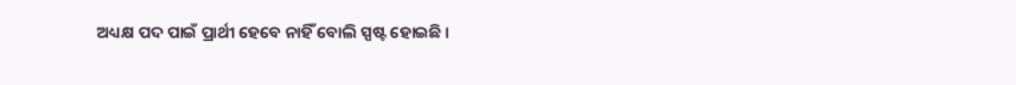ଅଧ୍ୟକ୍ଷ ପଦ ପାଇଁ ପ୍ରାର୍ଥୀ ହେବେ ନାହିଁ ବୋଲି ସ୍ପଷ୍ଟ ହୋଇଛି ।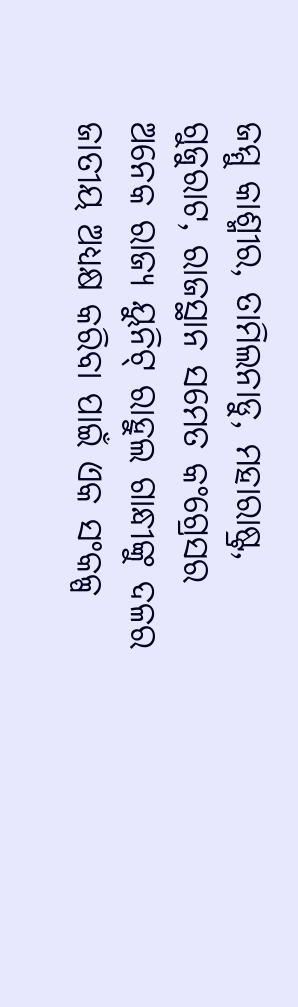ଜମ୍ମୁ କାଶ୍ମୀର, ତାମିଲନାଡୁ, ମହାରାଷ୍ଟ୍ର, ଗୁଜୁରାଟ, ରାଜସ୍ଥାନ ସମେତ କଂଗ୍ରେସର ଅନେକ ରାଜ୍ୟ ୟୁନିଟ୍ ରାହୁଲ ଗାନ୍ଧୀଙ୍କୁ ଦଳର ଜାତୀୟ ଅଧ୍ୟକ୍ଷ କରିବା ପାଇଁ ଏକ ସଂକଳ୍ପ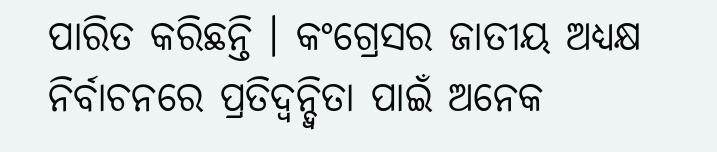ପାରିତ କରିଛନ୍ତି । କଂଗ୍ରେସର ଜାତୀୟ ଅଧ୍ୟକ୍ଷ ନିର୍ବାଚନରେ ପ୍ରତିଦ୍ୱନ୍ଦ୍ୱିତା ପାଇଁ ଅନେକ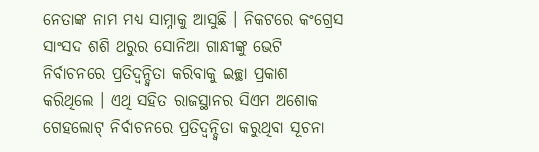ନେତାଙ୍କ ନାମ ମଧ୍ୟ ସାମ୍ନାକୁ ଆସୁଛି । ନିକଟରେ କଂଗ୍ରେସ ସାଂସଦ ଶଶି ଥରୁର ସୋନିଆ ଗାନ୍ଧୀଙ୍କୁ ଭେଟି ନିର୍ବାଚନରେ ପ୍ରତିଦ୍ୱନ୍ଦ୍ୱିତା କରିବାକୁ ଇଚ୍ଛା ପ୍ରକାଶ କରିଥିଲେ । ଏଥି ସହିତ ରାଜସ୍ଥାନର ସିଏମ ଅଶୋକ ଗେହଲୋଟ୍ ନିର୍ବାଚନରେ ପ୍ରତିଦ୍ୱନ୍ଦ୍ୱିତା କରୁଥିବା ସୂଚନା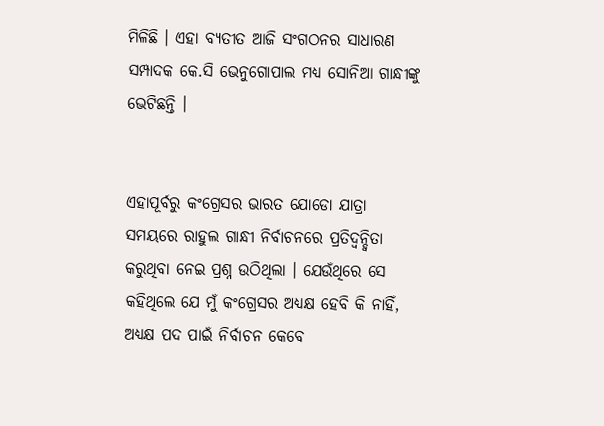ମିଳିଛି । ଏହା ବ୍ୟତୀତ ଆଜି ସଂଗଠନର ସାଧାରଣ ସମ୍ପାଦକ କେ.ସି ଭେନୁଗୋପାଲ ମଧ୍ୟ ସୋନିଆ ଗାନ୍ଧୀଙ୍କୁ ଭେଟିଛନ୍ତି ।


ଏହାପୂର୍ବରୁ କଂଗ୍ରେସର ଭାରତ ଯୋଡୋ ଯାତ୍ରା ସମୟରେ ରାହୁଲ ଗାନ୍ଧୀ ନିର୍ବାଚନରେ ପ୍ରତିଦ୍ୱନ୍ଦ୍ୱିତା କରୁଥିବା ନେଇ ପ୍ରଶ୍ନ ଉଠିଥିଲା । ଯେଉଁଥିରେ ସେ କହିଥିଲେ ଯେ ମୁଁ କଂଗ୍ରେସର ଅଧ୍ୟକ୍ଷ ହେବି କି ନାହିଁ, ଅଧ୍ୟକ୍ଷ ପଦ ପାଇଁ ନିର୍ବାଚନ କେବେ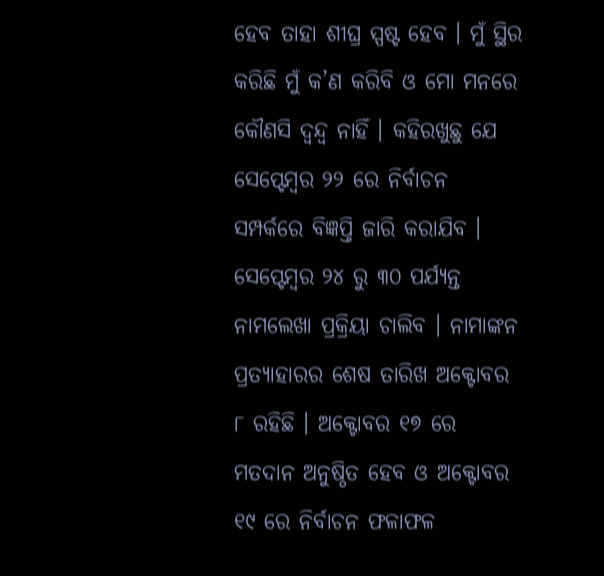ହେବ ତାହା ଶୀଘ୍ର ସ୍ପଷ୍ଟ ହେବ । ମୁଁ ସ୍ଥିର କରିଛି ମୁଁ କ’ଣ କରିବି ଓ ମୋ ମନରେ କୌଣସି ଦ୍ୱନ୍ଦ୍ୱ ନାହିଁ । କହିରଖୁଛୁ ଯେ ସେପ୍ଟେମ୍ବର ୨୨ ରେ ନିର୍ବାଚନ ସମ୍ପର୍କରେ ବିଜ୍ଞପ୍ତି ଜାରି କରାଯିବ । ସେପ୍ଟେମ୍ବର ୨୪ ରୁ ୩୦ ପର୍ଯ୍ୟନ୍ତ ନାମଲେଖା ପ୍ରକ୍ରିୟା ଚାଲିବ । ନାମାଙ୍କନ ପ୍ରତ୍ୟାହାରର ଶେଷ ତାରିଖ ଅକ୍ଟୋବର ୮ ରହିଛି । ଅକ୍ଟୋବର ୧୭ ରେ ମତଦାନ ଅନୁଷ୍ଠିତ ହେବ ଓ ଅକ୍ଟୋବର ୧୯ ରେ ନିର୍ବାଚନ ଫଳାଫଳ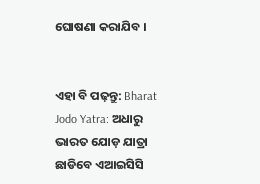ଘୋଷଣା କରାଯିବ ।


ଏହା ବି ପଢ଼ନ୍ତୁ: Bharat Jodo Yatra: ଅଧାରୁ ଭାରତ ଯୋଡ଼ ଯାତ୍ରା ଛାଡିବେ ଏଆଇସିସି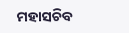ମହାସଚିବ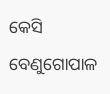କେସି ବେଣୁଗୋପାଳ